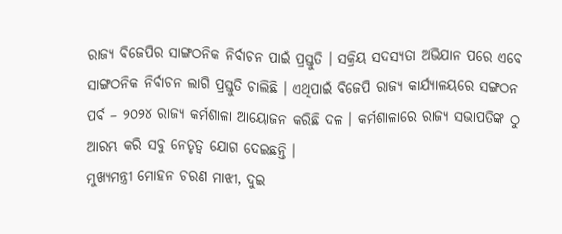ରାଜ୍ୟ ବିଜେପିର ସାଙ୍ଗଠନିକ ନିର୍ବାଚନ ପାଇଁ ପ୍ରସ୍ତୁତି । ସକ୍ରିୟ ସଦସ୍ୟତା ଅଭିଯାନ ପରେ ଏବେ ସାଙ୍ଗଠନିକ ନିର୍ବାଚନ ଲାଗି ପ୍ରସ୍ତୁତି ଚାଲିଛି । ଏଥିପାଇଁ ବିଜେପି ରାଜ୍ୟ କାର୍ଯ୍ୟାଳୟରେ ସଙ୍ଗଠନ ପର୍ବ – ୨୦୨୪ ରାଜ୍ୟ କର୍ମଶାଳା ଆୟୋଜନ କରିଛି ଦଳ । କର୍ମଶାଳାରେ ରାଜ୍ୟ ସଭାପତିଙ୍କ ଠୁ ଆରମ୍ଭ କରି ସବୁ ନେତୃତ୍ୱ ଯୋଗ ଦେଇଛନ୍ତି ।
ମୁଖ୍ୟମନ୍ତ୍ରୀ ମୋହନ ଚରଣ ମାଝୀ, ଦୁଇ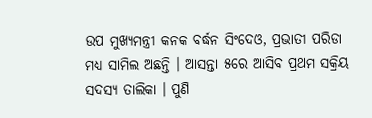ଉପ ମୁଖ୍ୟମନ୍ତ୍ରୀ କନକ ବର୍ଦ୍ଧନ ସିଂଦେଓ, ପ୍ରଭାତୀ ପରିଡା ମଧ୍ୟ ସାମିଲ ଅଛନ୍ତି । ଆସନ୍ତା ୫ରେ ଆସିବ ପ୍ରଥମ ସକ୍ରିୟ ସଦସ୍ୟ ତାଲିକା । ପୁଣି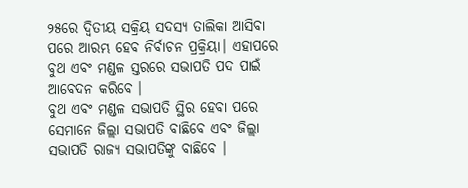୨୫ରେ ଦ୍ଵିତୀୟ ସକ୍ରିୟ ସଦସ୍ୟ ତାଲିକା ଆସିବା ପରେ ଆରମ୍ଭ ହେବ ନିର୍ବାଚନ ପ୍ରକ୍ରିୟା। ଏହାପରେ ବୁଥ ଏବଂ ମଣ୍ଡଳ ସ୍ତରରେ ସଭାପତି ପଦ ପାଇଁ ଆବେଦନ କରିବେ ।
ବୁଥ ଏବଂ ମଣ୍ଡଳ ସଭାପତି ସ୍ଥିର ହେବା ପରେ ସେମାନେ ଜିଲ୍ଲା ସଭାପତି ବାଛିବେ ଏବଂ ଜିଲ୍ଲା ସଭାପତି ରାଜ୍ୟ ସଭାପତିଙ୍କୁ ବାଛିବେ ।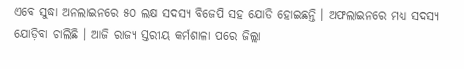ଏବେ ସୁଦ୍ଧା ଅନଲାଇନରେ ୫୦ ଲକ୍ଷ ସଦସ୍ୟ ବିଜେପି ସହ ଯୋଡି ହୋଇଛନ୍ତି । ଅଫଲାଇନରେ ମଧ୍ୟ ସଦସ୍ୟ ଯୋଡ଼ିବା ଚାଲିଛି । ଆଜି ରାଜ୍ୟ ସ୍ତରୀୟ କର୍ମଶାଳା ପରେ ଜିଲ୍ଲା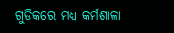ଗୁଡିକରେ ମଧ୍ୟ କର୍ମଶାଳା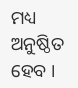ମଧ୍ୟ ଅନୁଷ୍ଠିତ ହେବ ।